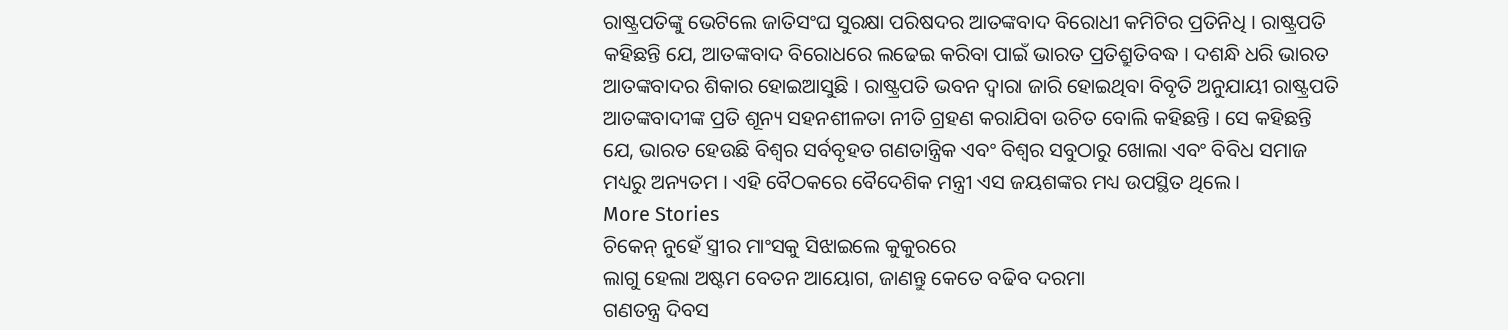ରାଷ୍ଟ୍ରପତିଙ୍କୁ ଭେଟିଲେ ଜାତିସଂଘ ସୁରକ୍ଷା ପରିଷଦର ଆତଙ୍କବାଦ ବିରୋଧୀ କମିଟିର ପ୍ରତିନିଧି । ରାଷ୍ଟ୍ରପତି କହିଛନ୍ତି ଯେ, ଆତଙ୍କବାଦ ବିରୋଧରେ ଲଢେଇ କରିବା ପାଇଁ ଭାରତ ପ୍ରତିଶ୍ରୁତିବଦ୍ଧ । ଦଶନ୍ଧି ଧରି ଭାରତ ଆତଙ୍କବାଦର ଶିକାର ହୋଇଆସୁଛି । ରାଷ୍ଟ୍ରପତି ଭବନ ଦ୍ୱାରା ଜାରି ହୋଇଥିବା ବିବୃତି ଅନୁଯାୟୀ ରାଷ୍ଟ୍ରପତି ଆତଙ୍କବାଦୀଙ୍କ ପ୍ରତି ଶୂନ୍ୟ ସହନଶୀଳତା ନୀତି ଗ୍ରହଣ କରାଯିବା ଉଚିତ ବୋଲି କହିଛନ୍ତି । ସେ କହିଛନ୍ତି ଯେ, ଭାରତ ହେଉଛି ବିଶ୍ୱର ସର୍ବବୃହତ ଗଣତାନ୍ତ୍ରିକ ଏବଂ ବିଶ୍ୱର ସବୁଠାରୁ ଖୋଲା ଏବଂ ବିବିଧ ସମାଜ ମଧ୍ୟରୁ ଅନ୍ୟତମ । ଏହି ବୈଠକରେ ବୈଦେଶିକ ମନ୍ତ୍ରୀ ଏସ ଜୟଶଙ୍କର ମଧ୍ୟ ଉପସ୍ଥିତ ଥିଲେ ।
More Stories
ଚିକେନ୍ ନୁହେଁ ସ୍ତ୍ରୀର ମାଂସକୁ ସିଝାଇଲେ କୁକୁରରେ
ଲାଗୁ ହେଲା ଅଷ୍ଟମ ବେତନ ଆୟୋଗ, ଜାଣନ୍ତୁ କେତେ ବଢିବ ଦରମା
ଗଣତନ୍ତ୍ର ଦିବସ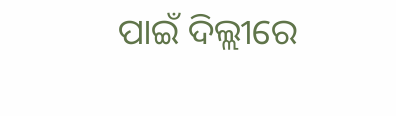ପାଇଁ ଦିଲ୍ଲୀରେ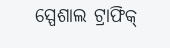ସ୍ପେଶାଲ ଟ୍ରାଫିକ୍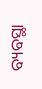ବ୍ୟବସ୍ଥା